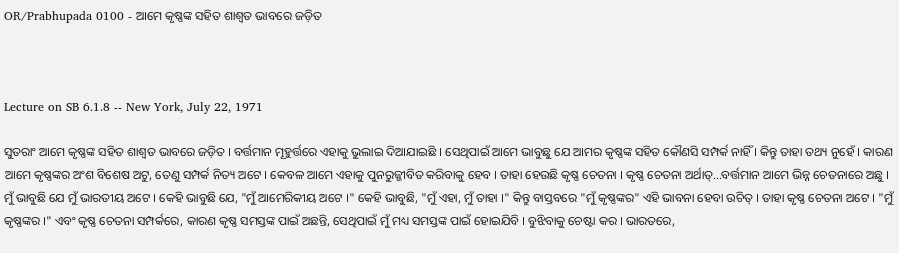OR/Prabhupada 0100 - ଆମେ କୃଷ୍ଣଙ୍କ ସହିତ ଶାଶ୍ଵତ ଭାବରେ ଜଡ଼ିତ



Lecture on SB 6.1.8 -- New York, July 22, 1971

ସୁତରାଂ ଆମେ କୃଷ୍ଣଙ୍କ ସହିତ ଶାଶ୍ଵତ ଭାବରେ ଜଡ଼ିତ । ବର୍ତ୍ତମାନ ମୂହୁର୍ତ୍ତରେ ଏହାକୁ ଭୁଲାଇ ଦିଆଯାଇଛି । ସେଥିପାଇଁ ଆମେ ଭାବୁଛୁ ଯେ ଆମର କୃଷ୍ଣଙ୍କ ସହିତ କୌଣସି ସମ୍ପର୍କ ନାହିଁ । କିନ୍ତୁ ତାହା ତଥ୍ୟ ନୁହେଁ । କାରଣ ଆମେ କୃଷ୍ଣଙ୍କର ଅଂଶ ବିଶେଷ ଅଟୁ, ତେଣୁ ସମ୍ପର୍କ ନିତ୍ୟ ଅଟେ । କେବଳ ଆମେ ଏହାକୁ ପୁନରୁଜ୍ଜୀବିତ କରିବାକୁ ହେବ । ତାହା ହେଉଛି କୃଷ୍ଣ ଚେତନା । କୃଷ୍ଣ ଚେତନା ଅର୍ଥାତ୍...ବର୍ତ୍ତମାନ ଆମେ ଭିନ୍ନ ଚେତନାରେ ଅଛୁ । ମୁଁ ଭାବୁଛି ଯେ ମୁଁ ଭାରତୀୟ ଅଟେ । କେହି ଭାବୁଛି ଯେ, "ମୁଁ ଆମେରିକୀୟ ଅଟେ ।" କେହି ଭାବୁଛି, "ମୁଁ ଏହା, ମୁଁ ତାହା ।" କିନ୍ତୁ ବାସ୍ତବରେ "ମୁଁ କୃଷ୍ଣଙ୍କର" ଏହି ଭାବନା ହେବା ଉଚିତ୍ । ତାହା କୃଷ୍ଣ ଚେତନା ଅଟେ । "ମୁଁ କୃଷ୍ଣଙ୍କର ।" ଏବଂ କୃଷ୍ଣ ଚେତନା ସମ୍ପର୍କରେ, କାରଣ କୃଷ୍ଣ ସମସ୍ତଙ୍କ ପାଇଁ ଅଛନ୍ତି, ସେଥିପାଇଁ ମୁଁ ମଧ୍ୟ ସମସ୍ତଙ୍କ ପାଇଁ ହୋଇଯିବି । ବୁଝିବାକୁ ଚେଷ୍ଟା କର । ଭାରତରେ,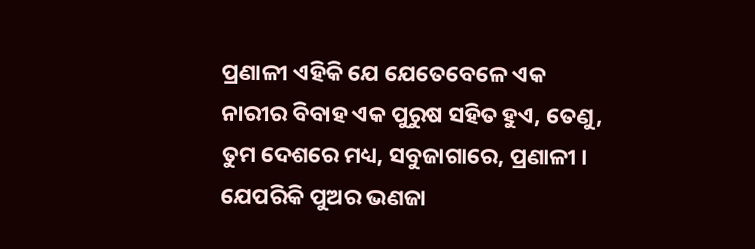ପ୍ରଣାଳୀ ଏହିକି ଯେ ଯେତେବେଳେ ଏକ ନାରୀର ବିବାହ ଏକ ପୁରୁଷ ସହିତ ହୁଏ, ତେଣୁ, ତୁମ ଦେଶରେ ମଧ୍ୟ, ସବୁଜାଗାରେ, ପ୍ରଣାଳୀ । ଯେପରିକି ପୁଅର ଭଣଜା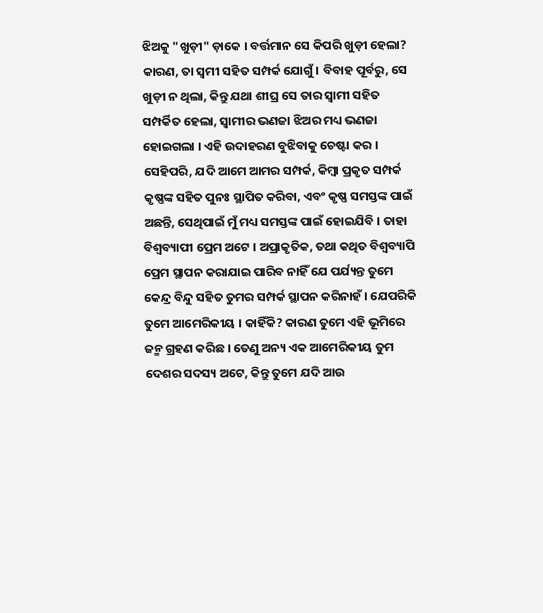ଝିଅକୁ "ଖୁଡ଼ୀ" ଡ଼ାକେ । ବର୍ତ୍ତମାନ ସେ କିପରି ଖୁଡ଼ୀ ହେଲା? କାରଣ, ତା ସ୍ଵମୀ ସହିତ ସମ୍ପର୍କ ଯୋଗୁଁ । ବିବାହ ପୂର୍ବରୁ, ସେ ଖୁଡ଼ୀ ନ ଥିଲା, କିନ୍ତୁ ଯଥା ଶୀଘ୍ର ସେ ତାର ସ୍ଵାମୀ ସହିତ ସମ୍ପର୍କିତ ହେଲା, ସ୍ଵାମୀର ଭଣଜା ଝିଅର ମଧ୍ୟ ଭଣଜା ହୋଇଗଲା । ଏହି ଉଦାହରଣ ବୁଝିବାକୁ ଚେଷ୍ଟା କର । ସେହିପରି, ଯଦି ଆମେ ଆମର ସମ୍ପର୍କ, କିମ୍ଵା ପ୍ରକୃତ ସମ୍ପର୍କ କୃଷ୍ଣଙ୍କ ସହିତ ପୁନଃ ସ୍ଥାପିତ କରିବା, ଏବଂ କୃଷ୍ଣ ସମସ୍ତଙ୍କ ପାଇଁ ଅଛନ୍ତି, ସେଥିପାଇଁ ମୁଁ ମଧ୍ୟ ସମସ୍ତଙ୍କ ପାଇଁ ହୋଇଯିବି । ତାହା ବିଶ୍ଵବ୍ୟାପୀ ପ୍ରେମ ଅଟେ । ଅପ୍ରାକୃତିକ, ତଥା କଥିତ ବିଶ୍ଵବ୍ୟାପି ପ୍ରେମ ସ୍ଥାପନ କରାଯାଇ ପାରିବ ନାହିଁ ଯେ ପର୍ଯ୍ୟନ୍ତ ତୁମେ କେନ୍ଦ୍ର ବିନ୍ଦୁ ସହିତ ତୁମର ସମ୍ପର୍କ ସ୍ଥାପନ କରିନାହଁ । ଯେପରିକି ତୁମେ ଆମେରିକୀୟ । କାହିଁକି? କାରଣ ତୁମେ ଏହି ଭୂମିରେ ଜନ୍ମ ଗ୍ରହଣ କରିଛ । ତେଣୁ ଅନ୍ୟ ଏକ ଆମେରିକୀୟ ତୁମ ଦେଶର ସଦସ୍ୟ ଅଟେ, କିନ୍ତୁ ତୁମେ ଯଦି ଆଉ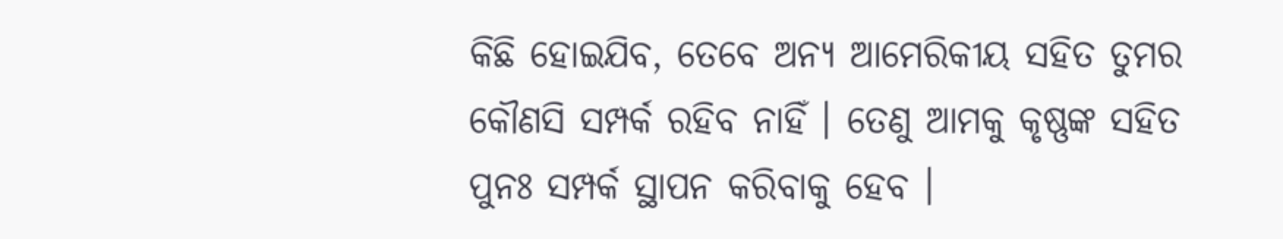କିଛି ହୋଇଯିବ, ତେବେ ଅନ୍ୟ ଆମେରିକୀୟ ସହିତ ତୁମର କୌଣସି ସମ୍ପର୍କ ରହିବ ନାହିଁ । ତେଣୁ ଆମକୁ କୃଷ୍ଣଙ୍କ ସହିତ ପୁନଃ ସମ୍ପର୍କ ସ୍ଥାପନ କରିବାକୁ ହେବ ।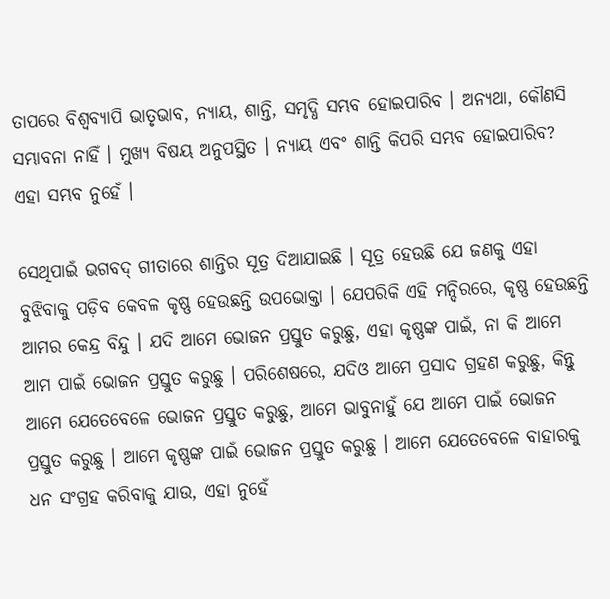ତାପରେ ବିଶ୍ଵବ୍ୟାପି ଭାତୃଭାବ, ନ୍ୟାୟ, ଶାନ୍ତି, ସମୃଦ୍ଧି ସମ୍ଭବ ହୋଇପାରିବ । ଅନ୍ୟଥା, କୌଣସି ସମ୍ଭାବନା ନାହିଁ । ମୁଖ୍ୟ ବିଷୟ ଅନୁପସ୍ଥିତ । ନ୍ୟାୟ ଏବଂ ଶାନ୍ତି କିପରି ସମ୍ଭବ ହୋଇପାରିବ? ଏହା ସମ୍ଭବ ନୁହେଁ ।

ସେଥିପାଇଁ ଭଗବଦ୍ ଗୀତାରେ ଶାନ୍ତିର ସୂତ୍ର ଦିଆଯାଇଛି । ସୂତ୍ର ହେଉଛି ଯେ ଜଣକୁ ଏହା ବୁଝିବାକୁ ପଡ଼ିବ କେବଳ କୃଷ୍ଣ ହେଉଛନ୍ତି ଉପଭୋକ୍ତା । ଯେପରିକି ଏହି ମନ୍ଦିରରେ, କୃଷ୍ଣ ହେଉଛନ୍ତି ଆମର କେନ୍ଦ୍ର ବିନ୍ଦୁ । ଯଦି ଆମେ ଭୋଜନ ପ୍ରସ୍ତୁତ କରୁଛୁ, ଏହା କୃଷ୍ଣଙ୍କ ପାଇଁ, ନା କି ଆମେ ଆମ ପାଇଁ ଭୋଜନ ପ୍ରସ୍ତୁତ କରୁଛୁ । ପରିଶେଷରେ, ଯଦିଓ ଆମେ ପ୍ରସାଦ ଗ୍ରହଣ କରୁଛୁ, କିନ୍ତୁ ଆମେ ଯେତେବେଳେ ଭୋଜନ ପ୍ରସ୍ତୁତ କରୁଛୁ, ଆମେ ଭାବୁନାହୁଁ ଯେ ଆମେ ପାଇଁ ଭୋଜନ ପ୍ରସ୍ତୁତ କରୁଛୁ । ଆମେ କୃଷ୍ଣଙ୍କ ପାଇଁ ଭୋଜନ ପ୍ରସ୍ତୁତ କରୁଛୁ । ଆମେ ଯେତେବେଳେ ବାହାରକୁ ଧନ ସଂଗ୍ରହ କରିବାକୁ ଯାଉ, ଏହା ନୁହେଁ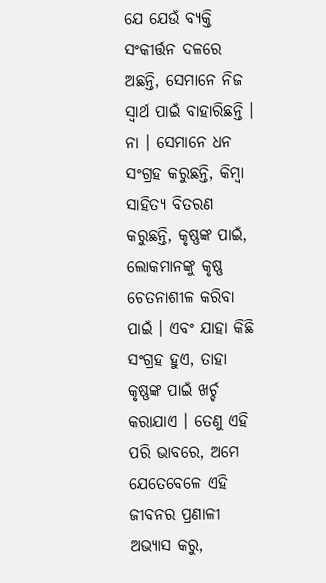ଯେ ଯେଉଁ ବ୍ୟକ୍ତି ସଂକୀର୍ତ୍ତନ ଦଳରେ ଅଛନ୍ତି, ସେମାନେ ନିଜ ସ୍ଵାର୍ଥ ପାଇଁ ବାହାରିଛନ୍ତି । ନା । ସେମାନେ ଧନ ସଂଗ୍ରହ କରୁଛନ୍ତି, କିମ୍ବା ସାହିତ୍ୟ ବିତରଣ କରୁଛନ୍ତି, କୃଷ୍ଣଙ୍କ ପାଇଁ, ଲୋକମାନଙ୍କୁ କୃଷ୍ଣ ଚେତନାଶୀଳ କରିବା ପାଇଁ । ଏବଂ ଯାହା କିଛି ସଂଗ୍ରହ ହୁଏ, ତାହା କୃଷ୍ଣଙ୍କ ପାଇଁ ଖର୍ଚ୍ଚ କରାଯାଏ । ତେଣୁ ଏହି ପରି ଭାବରେ, ଅମେ ଯେତେବେଳେ ଏହି ଜୀବନର ପ୍ରଣାଳୀ ଅଭ୍ୟାସ କରୁ,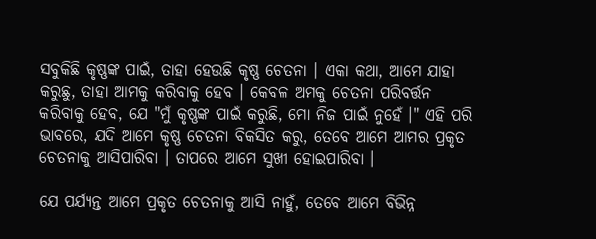ସବୁକିଛି କୃଷ୍ଣଙ୍କ ପାଇଁ, ତାହା ହେଉଛି କୃଷ୍ଣ ଚେତନା । ଏକା କଥା, ଆମେ ଯାହା କରୁଛୁ, ତାହା ଆମକୁ କରିବାକୁ ହେବ । କେବଳ ଅମକୁ ଚେତନା ପରିବର୍ତ୍ତନ କରିବାକୁ ହେବ, ଯେ "ମୁଁ କୃଷ୍ଣଙ୍କ ପାଇଁ କରୁଛି, ମୋ ନିଜ ପାଇଁ ନୁହେଁ ।" ଏହି ପରି ଭାବରେ, ଯଦି ଆମେ କୃଷ୍ଣ ଚେତନା ବିକସିତ କରୁ, ତେବେ ଆମେ ଆମର ପ୍ରକୃତ ଚେତନାକୁ ଆସିପାରିବା । ତାପରେ ଆମେ ସୁଖୀ ହୋଇପାରିବା ।

ଯେ ପର୍ଯ୍ୟନ୍ତ ଆମେ ପ୍ରକୃତ ଚେତନାକୁ ଆସି ନାହୁଁ, ତେବେ ଆମେ ବିଭିନ୍ନ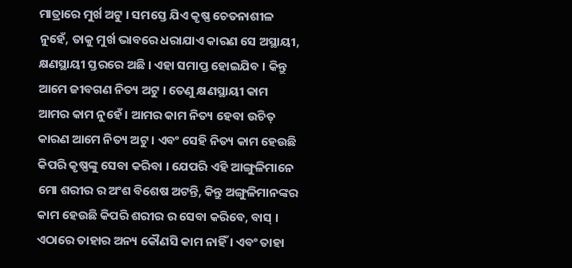ମାତ୍ରାରେ ମୁର୍ଖ ଅଟୁ । ସମସ୍ତେ ଯିଏ କୃଷ୍ଣ ଚେତନାଶୀଳ ନୁହେଁ, ତାକୁ ମୁର୍ଖ ଭାବରେ ଧରାଯାଏ କାରଣ ସେ ଅସ୍ଥାୟୀ, କ୍ଷଣସ୍ଥାୟୀ ସ୍ତରରେ ଅଛି । ଏହା ସମାପ୍ତ ହୋଇଯିବ । କିନ୍ତୁ ଆମେ ଜୀବଗଣ ନିତ୍ୟ ଅଟୁ । ତେଣୁ କ୍ଷଣସ୍ଥାୟୀ କାମ ଆମର କାମ ନୁହେଁ । ଆମର କାମ ନିତ୍ୟ ହେବା ଉଚିତ୍ କାରଣ ଆମେ ନିତ୍ୟ ଅଟୁ । ଏବଂ ସେହି ନିତ୍ୟ କାମ ହେଉଛି କିପରି କୃଷ୍ଣଙ୍କୁ ସେବା କରିବା । ଯେପରି ଏହି ଆଙ୍ଗୁଳିମାନେ ମୋ ଶରୀର ର ଅଂଶ ବିଶେଷ ଅଟନ୍ତି, କିନ୍ତୁ ଅଙ୍ଗୁଳିମାନଙ୍କର କାମ ହେଉଛି କିପରି ଶରୀର ର ସେବା କରିବେ, ବାସ୍ । ଏଠାରେ ତାହାର ଅନ୍ୟ କୌଣସି କାମ ନାହିଁ । ଏବଂ ତାହା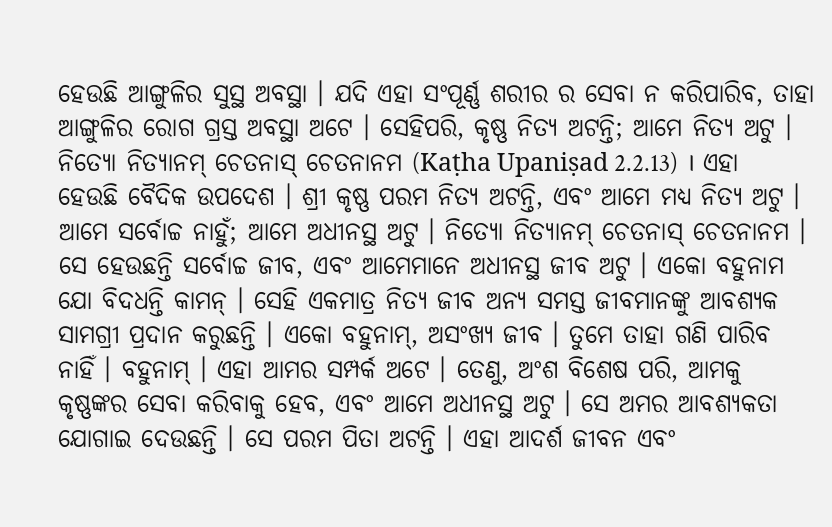ହେଉଛି ଆଙ୍ଗୁଳିର ସୁସ୍ଥ ଅବସ୍ଥା । ଯଦି ଏହା ସଂପୂର୍ଣ୍ଣ ଶରୀର ର ସେବା ନ କରିପାରିବ, ତାହା ଆଙ୍ଗୁଳିର ରୋଗ ଗ୍ରସ୍ତ ଅବସ୍ଥା ଅଟେ । ସେହିପରି, କୃଷ୍ଣ ନିତ୍ୟ ଅଟନ୍ତି; ଆମେ ନିତ୍ୟ ଅଟୁ । ନିତ୍ୟୋ ନିତ୍ୟାନମ୍ ଚେତନାସ୍ ଚେତନାନମ (Kaṭha Upaniṣad 2.2.13) । ଏହା ହେଉଛି ବୈଦିକ ଉପଦେଶ । ଶ୍ରୀ କୃଷ୍ଣ ପରମ ନିତ୍ୟ ଅଟନ୍ତି, ଏବଂ ଆମେ ମଧ୍ୟ ନିତ୍ୟ ଅଟୁ । ଆମେ ସର୍ବୋଚ୍ଚ ନାହୁଁ; ଆମେ ଅଧୀନସ୍ଥ ଅଟୁ । ନିତ୍ୟୋ ନିତ୍ୟାନମ୍ ଚେତନାସ୍ ଚେତନାନମ । ସେ ହେଉଛନ୍ତି ସର୍ବୋଚ୍ଚ ଜୀବ, ଏବଂ ଆମେମାନେ ଅଧୀନସ୍ଥ ଜୀବ ଅଟୁ । ଏକୋ ବହୁନାମ ଯୋ ବିଦଧନ୍ତି କାମନ୍ । ସେହି ଏକମାତ୍ର ନିତ୍ୟ ଜୀବ ଅନ୍ୟ ସମସ୍ତ ଜୀବମାନଙ୍କୁ ଆବଶ୍ୟକ ସାମଗ୍ରୀ ପ୍ରଦାନ କରୁଛନ୍ତି । ଏକୋ ବହୁନାମ୍, ଅସଂଖ୍ୟ ଜୀବ । ତୁମେ ତାହା ଗଣି ପାରିବ ନାହିଁ । ବହୁନାମ୍ । ଏହା ଆମର ସମ୍ପର୍କ ଅଟେ । ତେଣୁ, ଅଂଶ ବିଶେଷ ପରି, ଆମକୁ କୃଷ୍ଣଙ୍କର ସେବା କରିବାକୁ ହେବ, ଏବଂ ଆମେ ଅଧୀନସ୍ଥ ଅଟୁ । ସେ ଅମର ଆବଶ୍ୟକତା ଯୋଗାଇ ଦେଉଛନ୍ତି । ସେ ପରମ ପିତା ଅଟନ୍ତି । ଏହା ଆଦର୍ଶ ଜୀବନ ଏବଂ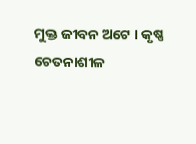ମୁକ୍ତ ଜୀବନ ଅଟେ । କୃଷ୍ଣ ଚେତନାଶୀଳ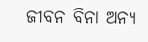ଜୀବନ ବିନା ଅନ୍ୟ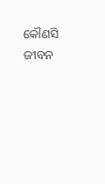କୌଣସି ଜୀବନ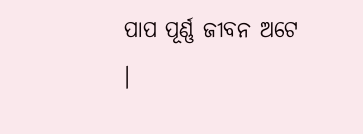ପାପ ପୂର୍ଣ୍ଣ ଜୀବନ ଅଟେ ।